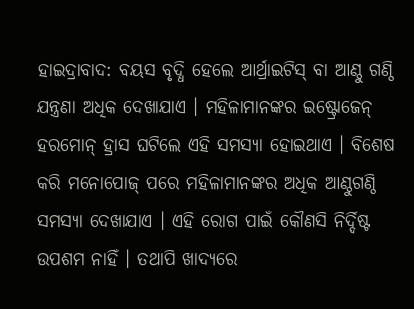ହାଇଦ୍ରାବାଦ: ବୟସ ବୃଦ୍ଧି ହେଲେ ଆର୍ଥ୍ରାଇଟିସ୍ ବା ଆଣ୍ଠୁ ଗଣ୍ଠି ଯନ୍ତ୍ରଣା ଅଧିକ ଦେଖାଯାଏ । ମହିଳାମାନଙ୍କର ଇଷ୍ଟ୍ରୋଜେନ୍ ହରମୋନ୍ ହ୍ରାସ ଘଟିଲେ ଏହି ସମସ୍ୟା ହୋଇଥାଏ । ବିଶେଷ କରି ମନୋପୋଜ୍ ପରେ ମହିଳାମାନଙ୍କର ଅଧିକ ଆଣ୍ଠୁଗଣ୍ଠି ସମସ୍ୟା ଦେଖାଯାଏ । ଏହି ରୋଗ ପାଇଁ କୌଣସି ନିର୍ଦ୍ଦିଷ୍ଟ ଉପଶମ ନାହିଁ । ତଥାପି ଖାଦ୍ୟରେ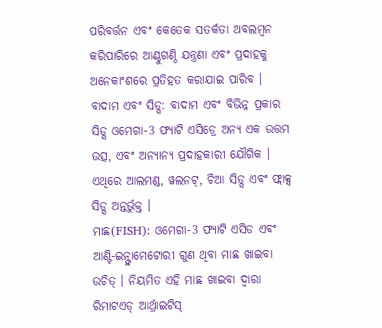ପରିବର୍ତ୍ତନ ଏବଂ କେତେକ ସତର୍କତା ଅବଲମ୍ବନ କରିପାରିରେ ଆଣ୍ଠୁଗଣ୍ଠି ଯନ୍ତ୍ରଣା ଏବଂ ପ୍ରଦାହକୁ ଅନେକାଂଶରେ ପ୍ରତିହତ କରାଯାଇ ପାରିବ ।
ବାଦାମ ଏବଂ ସିଡ୍ସ: ବାଦାମ ଏବଂ ବିଭିନ୍ନ ପ୍ରକାର ସିଡ୍ସ ଓମେଗା-3 ଫ୍ୟାଟି ଏସିଡ୍ରେ ଅନ୍ୟ ଏକ ଉତ୍ତମ ଉତ୍ସ, ଏବଂ ଅନ୍ୟାନ୍ୟ ପ୍ରଦାହକାରୀ ଯୌଗିକ । ଏଥିରେ ଆଲମଣ୍ଡ, ୱଲନଟ୍, ଚିଆ ସିଡ୍ସ ଏବଂ ଫ୍ଲାକ୍ସ ସିଡ୍ସ ଅନ୍ତର୍ଭୁକ୍ତ ।
ମାଛ(FISH): ଓମେଗା-3 ଫ୍ୟାଟି ଏସିଡ ଏବଂ ଆଣ୍ଟି-ଇନ୍ଫ୍ଲାମେଟୋରୀ ଗୁଣ ଥିବା ମାଛ ଖାଇବା ଉଚିତ୍ । ନିୟମିତ ଏହି ମାଛ ଖାଇବା ଦ୍ୱାରା ରିମାଟଏଡ୍ ଆର୍ଥ୍ରାଇଟିସ୍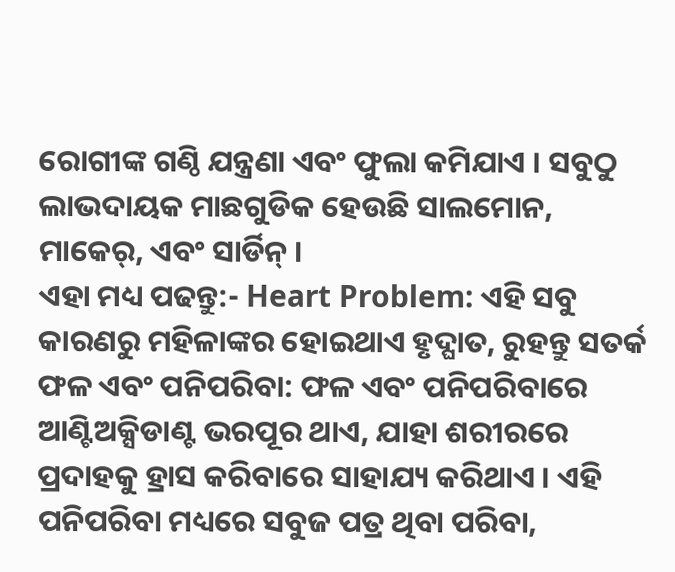ରୋଗୀଙ୍କ ଗଣ୍ଠି ଯନ୍ତ୍ରଣା ଏବଂ ଫୁଲା କମିଯାଏ । ସବୁଠୁ ଲାଭଦାୟକ ମାଛଗୁଡିକ ହେଉଛି ସାଲମୋନ, ମାକେର୍, ଏବଂ ସାର୍ଡିନ୍ ।
ଏହା ମଧ୍ୟ ପଢନ୍ତୁ:- Heart Problem: ଏହି ସବୁ କାରଣରୁ ମହିଳାଙ୍କର ହୋଇଥାଏ ହୃଦ୍ଘାତ, ରୁହନ୍ତୁ ସତର୍କ
ଫଳ ଏବଂ ପନିପରିବା: ଫଳ ଏବଂ ପନିପରିବାରେ ଆଣ୍ଟିଅକ୍ସିଡାଣ୍ଟ ଭରପୂର ଥାଏ, ଯାହା ଶରୀରରେ ପ୍ରଦାହକୁ ହ୍ରାସ କରିବାରେ ସାହାଯ୍ୟ କରିଥାଏ । ଏହି ପନିପରିବା ମଧ୍ୟରେ ସବୁଜ ପତ୍ର ଥିବା ପରିବା,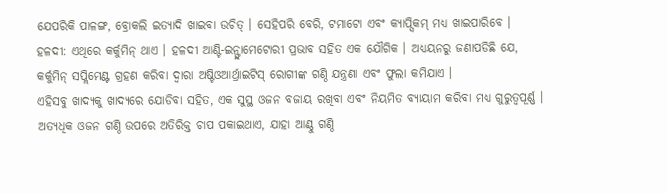ଯେପରିକି ପାଳଙ୍ଗ, ବ୍ରୋକଲି ଇତ୍ୟାଦି ଖାଇବା ଉଚିତ୍ । ସେହିପରି ବେରି, ଟମାଟୋ ଏବଂ କ୍ୟାପ୍ସିକମ୍ ମଧ୍ୟ ଖାଇପାରିବେ ।
ହଳଦୀ: ଏଥିରେ କର୍କୁମିନ୍ ଥାଏ । ହଳଦୀ ଆଣ୍ଟି-ଇନ୍ଫ୍ଲାମେଟୋରୀ ପ୍ରଭାବ ସହିତ ଏକ ଯୌଗିକ । ଅଧ୍ୟୟନରୁ ଜଣାପଡିଛି ଯେ, କର୍କୁମିନ୍ ସପ୍ଲିମେଣ୍ଟ ଗ୍ରହଣ କରିବା ଦ୍ୱାରା ଅଷ୍ଟିଓଆର୍ଥ୍ରାଇଟିସ୍ ରୋଗୀଙ୍କ ଗଣ୍ଠି ଯନ୍ତ୍ରଣା ଏବଂ ଫୁଲା କମିଯାଏ ।
ଏହିସବୁ ଖାଦ୍ୟକୁ ଖାଦ୍ୟରେ ଯୋଡିବା ସହିତ, ଏକ ସୁସ୍ଥ ଓଜନ ବଜାୟ ରଖିବା ଏବଂ ନିୟମିତ ବ୍ୟାୟାମ କରିବା ମଧ୍ୟ ଗୁରୁତ୍ୱପୂର୍ଣ୍ଣ । ଅତ୍ୟଧିକ ଓଜନ ଗଣ୍ଠି ଉପରେ ଅତିରିକ୍ତ ଚାପ ପକାଇଥାଏ, ଯାହା ଆଣ୍ଠୁ ଗଣ୍ଠି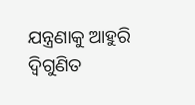ଯନ୍ତ୍ରଣାକୁ ଆହୁରି ଦ୍ବିଗୁଣିତ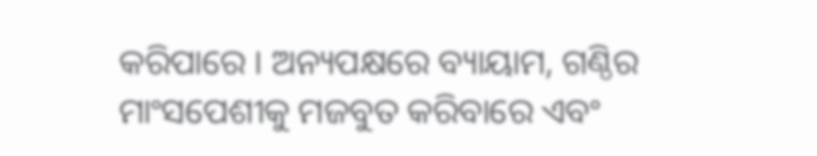କରିପାରେ । ଅନ୍ୟପକ୍ଷରେ ବ୍ୟାୟାମ, ଗଣ୍ଠିର ମାଂସପେଶୀକୁ ମଜବୁତ କରିବାରେ ଏବଂ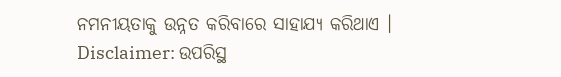ନମନୀୟତାକୁ ଉନ୍ନତ କରିବାରେ ସାହାଯ୍ୟ କରିଥାଏ ।
Disclaimer: ଉପରିସ୍ଥ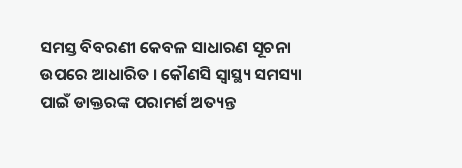ସମସ୍ତ ବିବରଣୀ କେବଳ ସାଧାରଣ ସୂଚନା ଉପରେ ଆଧାରିତ । କୌଣସି ସ୍ବାସ୍ଥ୍ୟ ସମସ୍ୟା ପାଇଁ ଡାକ୍ତରଙ୍କ ପରାମର୍ଶ ଅତ୍ୟନ୍ତ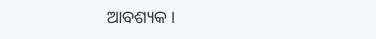ଆବଶ୍ୟକ ।